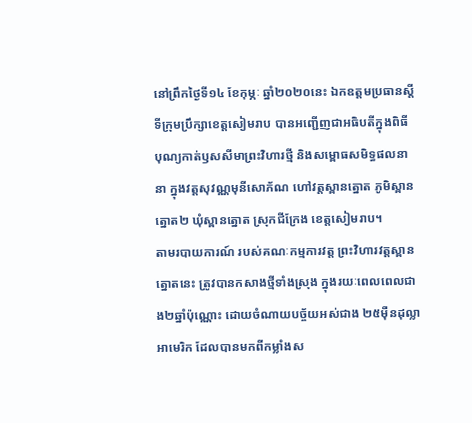នៅព្រឹកថ្ងៃទី១៤ ខែកុម្ភៈ ឆ្នាំ២០២០នេះ ឯកឧត្តមប្រធានស្តីទីក្រុមប្រឹក្សាខេត្តសៀមរាប បានអញ្ជើញជាអធិបតីក្នុងពិធី បុណ្យកាត់ឫសសីមាព្រះវិហារថ្មី និងសម្ពោធសមិទ្ធផលនានា ក្នុងវត្តសុវណ្ណមុនីសោភ័ណ ហៅវត្តស្ពានត្នោត ភូមិស្ពានត្នោត២ ឃុំស្ពានត្នោត ស្រុកជីក្រែង ខេត្តសៀមរាប។
តាមរបាយការណ៍ របស់គណៈកម្មការវត្ត ព្រះវិហារវត្តស្ពានត្នោតនេះ ត្រូវបានកសាងថ្មីទាំងស្រុង ក្នុងរយៈពេលពេលជាង២ឆ្នាំប៉ុណ្ណោះ ដោយចំណាយបច្ច័យអស់ជាង ២៥ម៉ឺនដុល្លាអាមេរិក ដែលបានមកពីកម្លាំងស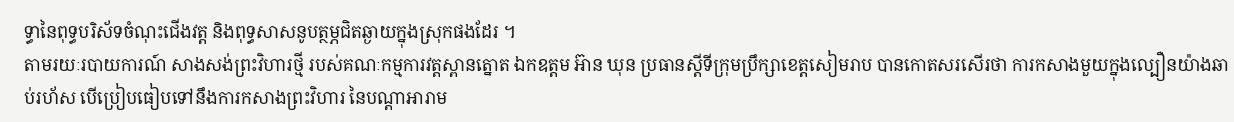ទ្ធានៃពុទ្ធបរិស័ទចំណុះជើងវត្ត និងពុទ្ធសាសនូបត្ថម្ភជិតឆ្ងាយក្នុងស្រុកផងដែរ ។
តាមរយៈរបាយការណ៍ សាងសង់ព្រះវិហារថ្មី របស់គណៈកម្មការវត្តស្ពានត្នោត ឯកឧត្តម អ៊ាន ឃុន ប្រធានស្តីទីក្រុមប្រឹក្សាខេត្តសៀមរាប បានកោតសរសើរថា ការកសាងមួយក្នុងល្បឿនយ៉ាងឆាប់រហ័ស បើប្រៀបធៀបទៅនឹងការកសាងព្រះវិហារ នៃបណ្តាអារាម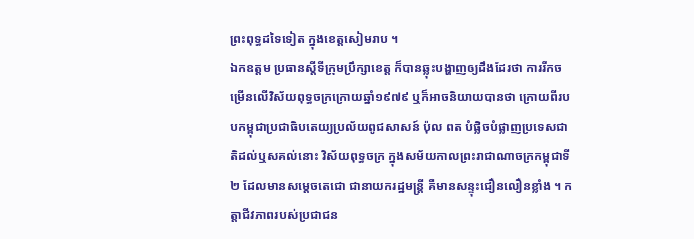ព្រះពុទ្ធដទៃទៀត ក្នុងខេត្តសៀមរាប ។
ឯកឧត្តម ប្រធានស្តីទីក្រុមប្រឹក្សាខេត្ត ក៏បានឆ្លុះបង្ហាញឲ្យដឹងដែរថា ការរីកចម្រើនលើវិស័យពុទ្ធចក្រក្រោយឆ្នាំ១៩៧៩ ឬក៏អាចនិយាយបានថា ក្រោយពីរបបកម្ពុជាប្រជាធិបតេយ្យប្រល័យពូជសាសន៍ ប៉ុល ពត បំផ្លិចបំផ្លាញប្រទេសជាតិដល់ឬសគល់នោះ វិស័យពុទ្ធចក្រ ក្នុងសម័យកាលព្រះរាជាណាចក្រកម្ពុជាទី២ ដែលមានសម្ដេចតេជោ ជានាយករដ្ឋមន្ត្រី គឺមានសន្ទុះជឿនលឿនខ្លាំង ។ កត្តាជីវភាពរបស់ប្រជាជន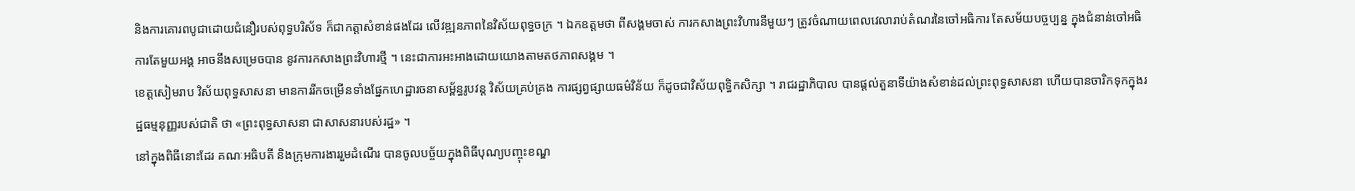និងការគោរពបូជាដោយជំនឿរបស់ពុទ្ធបរិស័ទ ក៏ជាកត្តាសំខាន់ផងដែរ លើវឌ្ឍនភាពនៃវិស័យពុទ្ធចក្រ ។ ឯកឧត្តមថា ពីសង្គមចាស់ ការកសាងព្រះវិហារនីមួយៗ ត្រូវចំណាយពេលវេលារាប់តំណរនៃចៅអធិការ តែសម័យបច្ចប្បន្ន ក្នុងជំនាន់ចៅអធិការតែមួយអង្គ អាចនឹងសម្រេចបាន នូវការកសាងព្រះវិហារថ្មី ។ នេះជាការអះអាងដោយយោងតាមតថភាពសង្គម ។
ខេត្តសៀមរាប វិស័យពុទ្ធសាសនា មានការរីកចម្រើនទាំងផ្នែកហេដ្ឋារចនាសម្ព័ន្ធរូបវន្ត វិស័យគ្រប់គ្រង ការផ្សព្វផ្សាយធម៌វិន័យ ក៏ដូចជាវិស័យពុទ្ធិកសិក្សា ។ រាជរដ្ឋាភិបាល បានផ្តល់តួនាទីយ៉ាងសំខាន់ដល់ព្រះពុទ្ធសាសនា ហើយបានចារិកទុកក្នុងរដ្ឋធម្មនុញ្ញរបស់ជាតិ ថា «ព្រះពុទ្ធសាសនា ជាសាសនារបស់រដ្ឋ» ។
នៅក្នុងពិធីនោះដែរ គណៈអធិបតី និងក្រុមការងាររួមដំណើរ បានចូលបច្ច័យក្នុងពិធីបុណ្យបញ្ចុះខណ្ឌ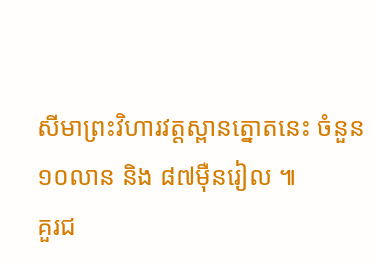សីមាព្រះវិហារវត្តស្ពានត្នោតនេះ ចំនួន ១០លាន និង ៨៧ម៉ឺនរៀល ៕
គួរជ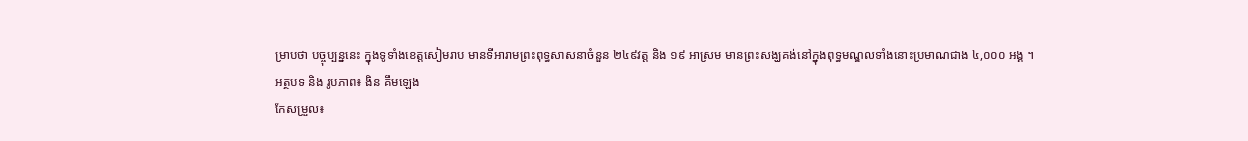ម្រាបថា បច្ចុប្បន្ននេះ ក្នុងទូទាំងខេត្តសៀមរាប មានទីអារាមព្រះពុទ្ធសាសនាចំនួន ២៤៩វត្ត និង ១៩ អាស្រម មានព្រះសង្ឃគង់នៅក្នុងពុទ្ធមណ្ឌលទាំងនោះប្រមាណជាង ៤,០០០ អង្គ ។
អត្ថបទ និង រូបភាព៖ ងិន គឹមឡេង
កែសម្រួល៖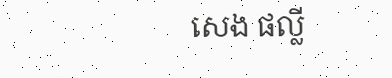សេង ផល្លី